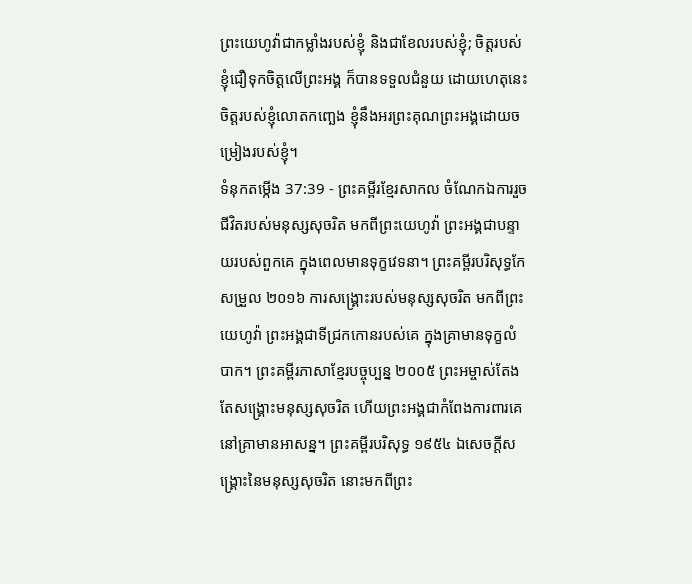ព្រះយេហូវ៉ាជាកម្លាំងរបស់ខ្ញុំ និងជាខែលរបស់ខ្ញុំ; ចិត្តរបស់ខ្ញុំជឿទុកចិត្តលើព្រះអង្គ ក៏បានទទួលជំនួយ ដោយហេតុនេះ ចិត្តរបស់ខ្ញុំលោតកញ្ឆេង ខ្ញុំនឹងអរព្រះគុណព្រះអង្គដោយចម្រៀងរបស់ខ្ញុំ។
ទំនុកតម្កើង 37:39 - ព្រះគម្ពីរខ្មែរសាកល ចំណែកឯការរួចជីវិតរបស់មនុស្សសុចរិត មកពីព្រះយេហូវ៉ា ព្រះអង្គជាបន្ទាយរបស់ពួកគេ ក្នុងពេលមានទុក្ខវេទនា។ ព្រះគម្ពីរបរិសុទ្ធកែសម្រួល ២០១៦ ការសង្គ្រោះរបស់មនុស្សសុចរិត មកពីព្រះយេហូវ៉ា ព្រះអង្គជាទីជ្រកកោនរបស់គេ ក្នុងគ្រាមានទុក្ខលំបាក។ ព្រះគម្ពីរភាសាខ្មែរបច្ចុប្បន្ន ២០០៥ ព្រះអម្ចាស់តែងតែសង្គ្រោះមនុស្សសុចរិត ហើយព្រះអង្គជាកំពែងការពារគេ នៅគ្រាមានអាសន្ន។ ព្រះគម្ពីរបរិសុទ្ធ ១៩៥៤ ឯសេចក្ដីសង្គ្រោះនៃមនុស្សសុចរិត នោះមកពីព្រះ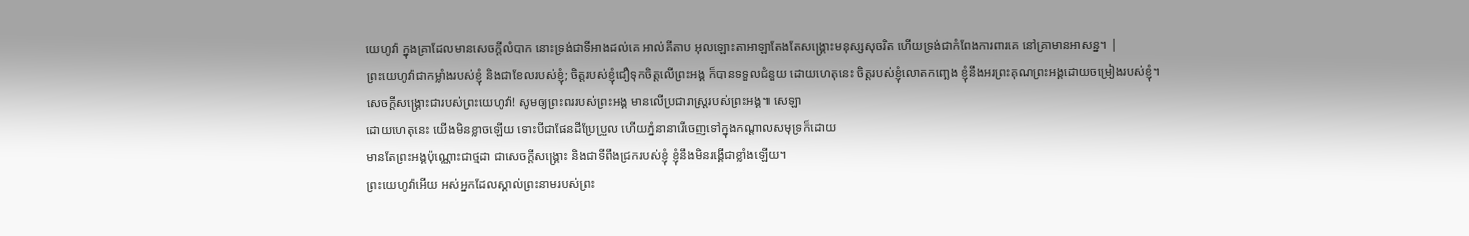យេហូវ៉ា ក្នុងគ្រាដែលមានសេចក្ដីលំបាក នោះទ្រង់ជាទីអាងដល់គេ អាល់គីតាប អុលឡោះតាអាឡាតែងតែសង្គ្រោះមនុស្សសុចរិត ហើយទ្រង់ជាកំពែងការពារគេ នៅគ្រាមានអាសន្ន។ |
ព្រះយេហូវ៉ាជាកម្លាំងរបស់ខ្ញុំ និងជាខែលរបស់ខ្ញុំ; ចិត្តរបស់ខ្ញុំជឿទុកចិត្តលើព្រះអង្គ ក៏បានទទួលជំនួយ ដោយហេតុនេះ ចិត្តរបស់ខ្ញុំលោតកញ្ឆេង ខ្ញុំនឹងអរព្រះគុណព្រះអង្គដោយចម្រៀងរបស់ខ្ញុំ។
សេចក្ដីសង្គ្រោះជារបស់ព្រះយេហូវ៉ា! សូមឲ្យព្រះពររបស់ព្រះអង្គ មានលើប្រជារាស្ត្ររបស់ព្រះអង្គ៕ សេឡា
ដោយហេតុនេះ យើងមិនខ្លាចឡើយ ទោះបីជាផែនដីប្រែប្រួល ហើយភ្នំនានារើចេញទៅក្នុងកណ្ដាលសមុទ្រក៏ដោយ
មានតែព្រះអង្គប៉ុណ្ណោះជាថ្មដា ជាសេចក្ដីសង្គ្រោះ និងជាទីពឹងជ្រករបស់ខ្ញុំ ខ្ញុំនឹងមិនរង្គើជាខ្លាំងឡើយ។
ព្រះយេហូវ៉ាអើយ អស់អ្នកដែលស្គាល់ព្រះនាមរបស់ព្រះ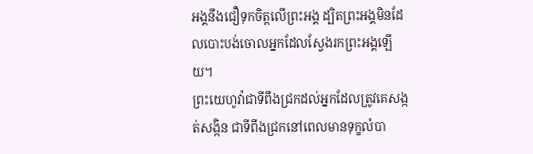អង្គនឹងជឿទុកចិត្តលើព្រះអង្គ ដ្បិតព្រះអង្គមិនដែលបោះបង់ចោលអ្នកដែលស្វែងរកព្រះអង្គឡើយ។
ព្រះយេហូវ៉ាជាទីពឹងជ្រកដល់អ្នកដែលត្រូវគេសង្កត់សង្កិន ជាទីពឹងជ្រកនៅពេលមានទុក្ខលំបា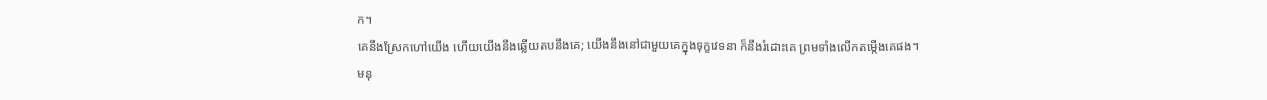ក។
គេនឹងស្រែកហៅយើង ហើយយើងនឹងឆ្លើយតបនឹងគេ; យើងនឹងនៅជាមួយគេក្នុងទុក្ខវេទនា ក៏នឹងរំដោះគេ ព្រមទាំងលើកតម្កើងគេផង។
មនុ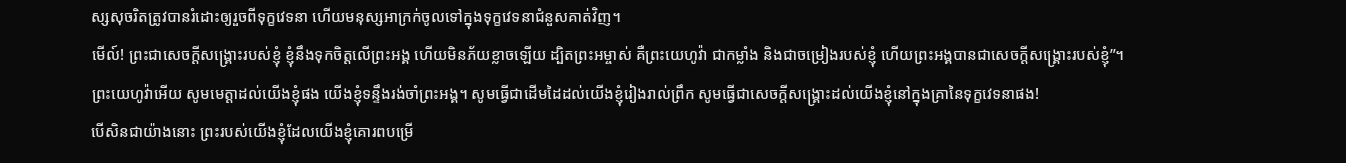ស្សសុចរិតត្រូវបានរំដោះឲ្យរួចពីទុក្ខវេទនា ហើយមនុស្សអាក្រក់ចូលទៅក្នុងទុក្ខវេទនាជំនួសគាត់វិញ។
មើល៍! ព្រះជាសេចក្ដីសង្គ្រោះរបស់ខ្ញុំ ខ្ញុំនឹងទុកចិត្តលើព្រះអង្គ ហើយមិនភ័យខ្លាចឡើយ ដ្បិតព្រះអម្ចាស់ គឺព្រះយេហូវ៉ា ជាកម្លាំង និងជាចម្រៀងរបស់ខ្ញុំ ហើយព្រះអង្គបានជាសេចក្ដីសង្គ្រោះរបស់ខ្ញុំ”។
ព្រះយេហូវ៉ាអើយ សូមមេត្តាដល់យើងខ្ញុំផង យើងខ្ញុំទន្ទឹងរង់ចាំព្រះអង្គ។ សូមធ្វើជាដើមដៃដល់យើងខ្ញុំរៀងរាល់ព្រឹក សូមធ្វើជាសេចក្ដីសង្គ្រោះដល់យើងខ្ញុំនៅក្នុងគ្រានៃទុក្ខវេទនាផង!
បើសិនជាយ៉ាងនោះ ព្រះរបស់យើងខ្ញុំដែលយើងខ្ញុំគោរពបម្រើ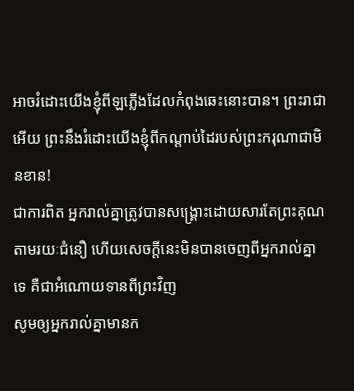អាចរំដោះយើងខ្ញុំពីឡភ្លើងដែលកំពុងឆេះនោះបាន។ ព្រះរាជាអើយ ព្រះនឹងរំដោះយើងខ្ញុំពីកណ្ដាប់ដៃរបស់ព្រះករុណាជាមិនខាន!
ជាការពិត អ្នករាល់គ្នាត្រូវបានសង្គ្រោះដោយសារតែព្រះគុណ តាមរយៈជំនឿ ហើយសេចក្ដីនេះមិនបានចេញពីអ្នករាល់គ្នាទេ គឺជាអំណោយទានពីព្រះវិញ
សូមឲ្យអ្នករាល់គ្នាមានក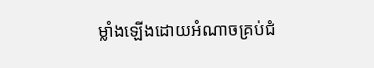ម្លាំងឡើងដោយអំណាចគ្រប់ជំ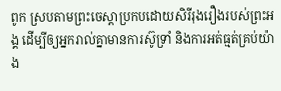ពូក ស្របតាមព្រះចេស្ដាប្រកបដោយសិរីរុងរឿងរបស់ព្រះអង្គ ដើម្បីឲ្យអ្នករាល់គ្នាមានការស៊ូទ្រាំ និងការអត់ធ្មត់គ្រប់យ៉ាង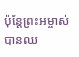ប៉ុន្តែព្រះអម្ចាស់បានឈ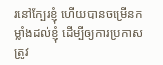រនៅក្បែរខ្ញុំ ហើយបានចម្រើនកម្លាំងដល់ខ្ញុំ ដើម្បីឲ្យការប្រកាសត្រូវ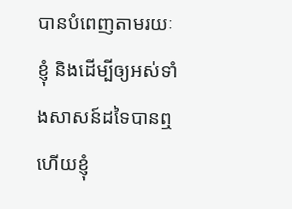បានបំពេញតាមរយៈខ្ញុំ និងដើម្បីឲ្យអស់ទាំងសាសន៍ដទៃបានឮ ហើយខ្ញុំ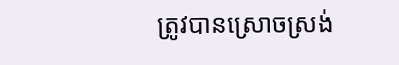ត្រូវបានស្រោចស្រង់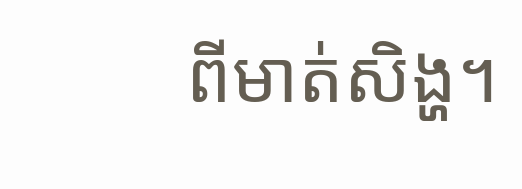ពីមាត់សិង្ហ។